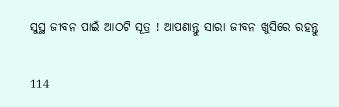ସୁସ୍ଥ ଜୀବନ ପାଇଁ ଆଠଟି ସୂତ୍ର ! ଆପଣାନ୍ତୁ ସାରା ଜୀବନ ଖୁସିରେ ରହନ୍ତୁ

114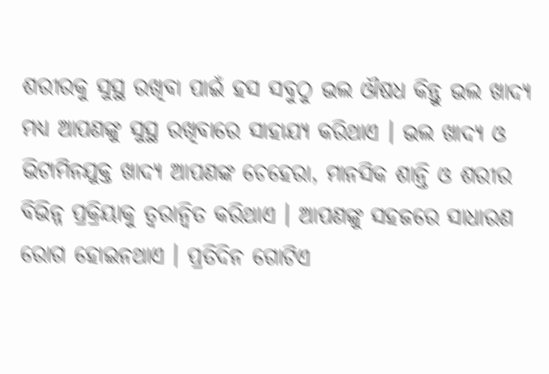ଶରୀରକୁ ସୁସ୍ଥ ରଖିବା ପାଇଁ ହସ ସବୁଠୁ ଭଲ ଔଷଧ କିନ୍ତୁ ଭଲ ଖାଦ୍ୟ ମଧ୍ୟ ଆପଣଙ୍କୁ ସୁସ୍ଥ ରଖିବାରେ ସାହାଯ୍ୟ କରିଥାଏ । ଭଲ ଖାଦ୍ୟ ଓ ଭିଟାମିନଯୁକ୍ତ ଖାଦ୍ୟ ଆପଣଙ୍କ ଚେହେରା, ମାନସିକ ଶାନ୍ତି ଓ ଶରୀର ବିଭିନ୍ନ ପ୍ରକ୍ରିୟାକୁ ତ୍ୱରାନ୍ୱିତ କରିଥାଏ । ଆପଣଙ୍କୁ ସହଜରେ ସାଧାରଣ ରୋଗ ହୋଇନଥାଏ । ପ୍ରତିଦିନ ଗୋଟିଏ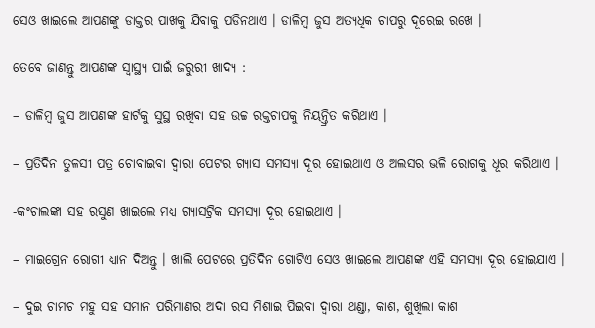ସେଓ ଖାଇଲେ ଆପଣଙ୍କୁ ଡାକ୍ତର ପାଖକୁ ଯିବାକୁ ପଡିନଥାଏ । ଡାଳିମ୍ବ ଜୁସ ଅତ୍ୟଧିକ ଚାପରୁ ଦୂରେଇ ରଖେ ।

ତେବେ ଜାଣନ୍ତୁ ଆପଣଙ୍କ ସ୍ୱାସ୍ଥ୍ୟ ପାଇଁ ଜରୁରୀ ଖାଦ୍ୟ :

– ଡାଳିମ୍ବ ଜୁସ ଆପଣଙ୍କ ହାର୍ଟକୁ ସୁସ୍ଥ ରଖିବା ସହ ଉଚ୍ଚ ରକ୍ତଚାପକୁ ନିୟନ୍ତ୍ରିତ କରିଥାଏ ।

– ପ୍ରତିଦିନ ତୁଳସୀ ପତ୍ର ଚୋବାଇବା ଦ୍ୱାରା ପେଟର ଗ୍ୟାସ ସମସ୍ୟା ଦୂର ହୋଇଥାଏ ଓ ଅଲସର ଭଳି ରୋଗକୁ ଧୂର କରିଥାଏ ।

-କଂଚାଲଙ୍କା ସହ ରସୁଣ ଖାଇଲେ ମଧ୍ୟ ଗ୍ୟାସଟ୍ରିକ ସମସ୍ୟା ଦୂର ହୋଇଥାଏ ।

– ମାଇଗ୍ରେନ ରୋଗୀ ଧ୍ୟାନ ଦିଅନ୍ତୁ । ଖାଲି ପେଟରେ ପ୍ରତିଦିନ ଗୋଟିଏ ସେଓ ଖାଇଲେ ଆପଣଙ୍କ ଏହି ସମସ୍ୟା ଦୂର ହୋଇଯାଏ ।

– ଦୁଇ ଚାମଚ ମହୁ ସହ ସମାନ ପରିମାଣର ଅଦା ରସ ମିଶାଇ ପିଇବା ଦ୍ୱାରା ଥଣ୍ଡା, କାଶ, ଶୁଖିଲା କାଶ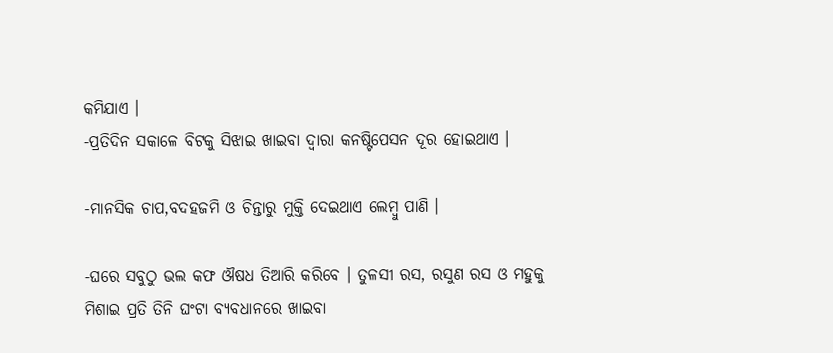କମିଯାଏ ।
-ପ୍ରତିଦିନ ସକାଳେ ବିଟକୁ ସିଝାଇ ଖାଇବା ଦ୍ୱାରା କନଷ୍ଟିପେସନ ଦୂର ହୋଇଥାଏ ।

-ମାନସିକ ଚାପ,ବଦହଜମି ଓ ଚିନ୍ତାରୁ ମୁକ୍ତି ଦେଇଥାଏ ଲେମ୍ବୁ ପାଣି ।

-ଘରେ ସବୁଠୁ ଭଲ କଫ ଔଷଧ ତିଆରି କରିବେ । ତୁଳସୀ ରସ, ରସୁଣ ରସ ଓ ମହୁକୁ ମିଶାଇ ପ୍ରତି ତିନି ଘଂଟା ବ୍ୟବଧାନରେ ଖାଇବା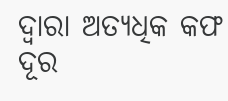ଦ୍ୱାରା ଅତ୍ୟଧିକ କଫ ଦୂର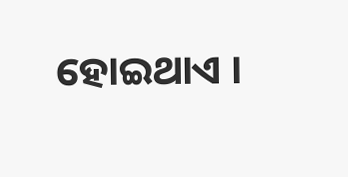ହୋଇଥାଏ ।